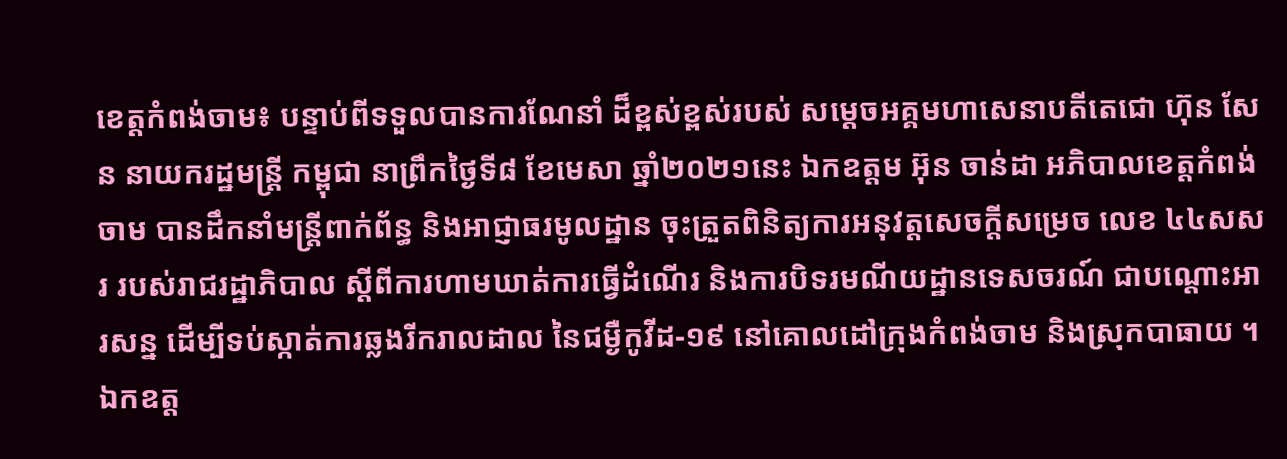ខេត្ដកំពង់ចាម៖ បន្ទាប់ពីទទួលបានការណែនាំ ដ៏ខ្ពស់ខ្ពស់របស់ សម្ដេចអគ្គមហាសេនាបតីតេជោ ហ៊ុន សែន នាយករដ្ឋមន្ត្រី កម្ពុជា នាព្រឹកថ្ងៃទី៨ ខែមេសា ឆ្នាំ២០២១នេះ ឯកឧត្តម អ៊ុន ចាន់ដា អភិបាលខេត្តកំពង់ចាម បានដឹកនាំមន្ត្រីពាក់ព័ន្ធ និងអាជ្ញាធរមូលដ្ឋាន ចុះត្រួតពិនិត្យការអនុវត្តសេចក្តីសម្រេច លេខ ៤៤សសរ របស់រាជរដ្ឋាភិបាល ស្តីពីការហាមឃាត់ការធ្វើដំណើរ និងការបិទរមណីយដ្ឋានទេសចរណ៍ ជាបណ្តោះអារសន្ន ដើម្បីទប់ស្កាត់ការឆ្លងរីករាលដាល នៃជម្ងឺកូវីដ-១៩ នៅគោលដៅក្រុងកំពង់ចាម និងស្រុកបាធាយ ។
ឯកឧត្ត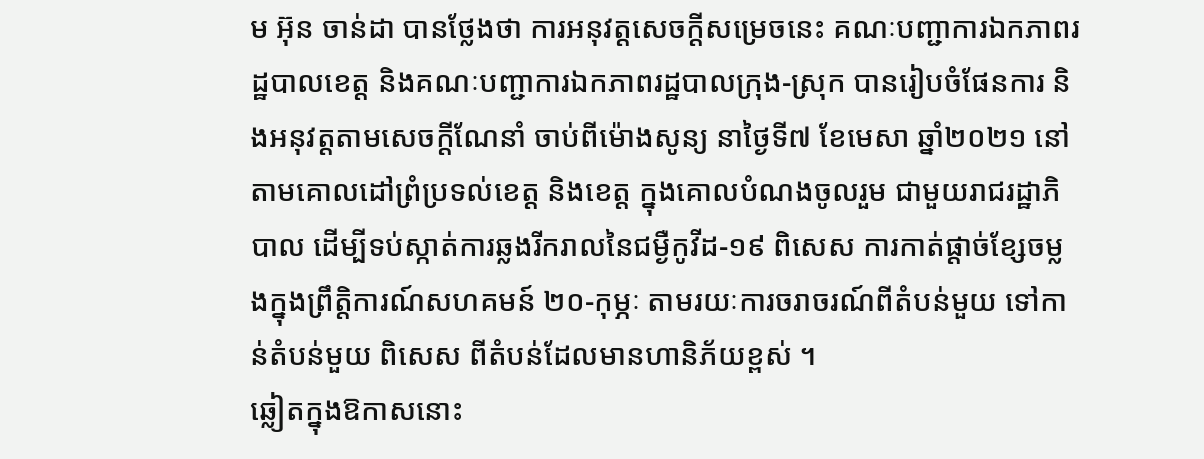ម អ៊ុន ចាន់ដា បានថ្លែងថា ការអនុវត្តសេចក្តីសម្រេចនេះ គណៈបញ្ជាការឯកភាពរដ្ឋបាលខេត្ត និងគណៈបញ្ជាការឯកភាពរដ្ឋបាលក្រុង-ស្រុក បានរៀបចំផែនការ និងអនុវត្តតាមសេចក្តីណែនាំ ចាប់ពីម៉ោងសូន្យ នាថ្ងៃទី៧ ខែមេសា ឆ្នាំ២០២១ នៅតាមគោលដៅព្រំប្រទល់ខេត្ត និងខេត្ត ក្នុងគោលបំណងចូលរួម ជាមួយរាជរដ្ឋាភិបាល ដេីម្បីទប់ស្កាត់ការឆ្លងរីករាលនៃជម្ងឺកូវីដ-១៩ ពិសេស ការកាត់ផ្តាច់ខ្សែចម្លងក្នុងព្រឹត្តិការណ៍សហគមន៍ ២០-កុម្ភៈ តាមរយៈការចរាចរណ៍ពីតំបន់មួយ ទៅកាន់តំបន់មួយ ពិសេស ពីតំបន់ដែលមានហានិភ័យខ្ពស់ ។
ឆ្លៀតក្នុងឱកាសនោះ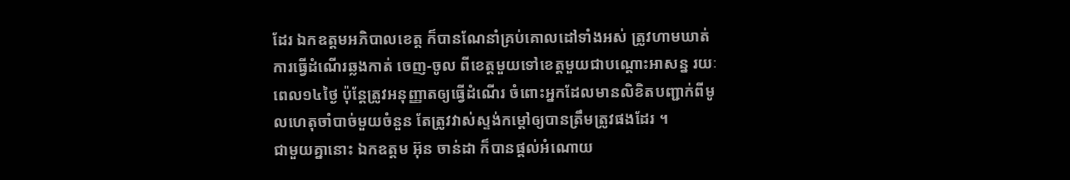ដែរ ឯកឧត្ដមអភិបាលខេត្ត ក៏បានណែនាំគ្រប់គោលដៅទាំងអស់ ត្រូវហាមឃាត់ការធ្វើដំណើរឆ្លងកាត់ ចេញ-ចូល ពីខេត្តមួយទៅខេត្តមួយជាបណ្តោះអាសន្ន រយៈពេល១៤ថ្ងៃ ប៉ុន្តែត្រូវអនុញ្ញាតឲ្យធ្វើដំណើរ ចំពោះអ្នកដែលមានលិខិតបញ្ជាក់ពីមូលហេតុចាំបាច់មួយចំនួន តែត្រូវវាស់ស្ទង់កម្តៅឲ្យបានត្រឹមត្រូវផងដែរ ។
ជាមួយគ្នានោះ ឯកឧត្តម អ៊ុន ចាន់ដា ក៏បានផ្តល់អំណោយ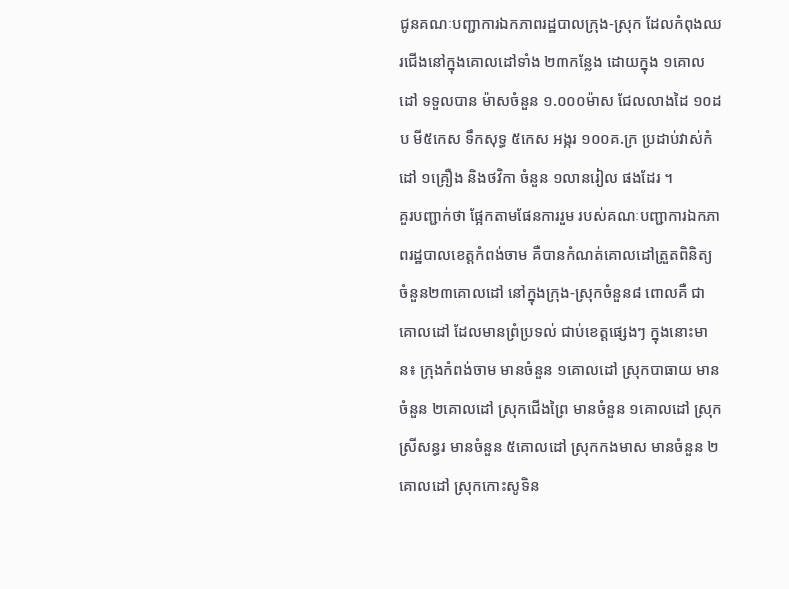ជូនគណៈបញ្ជាការឯកភាពរដ្ឋបាលក្រុង-ស្រុក ដែលកំពុងឈរជើងនៅក្នុងគោលដៅទាំង ២៣កន្លែង ដោយក្នុង ១គោលដៅ ទទួលបាន ម៉ាសចំនួន ១.០០០ម៉ាស ជែលលាងដៃ ១០ដប មី៥កេស ទឹកសុទ្ធ ៥កេស អង្ករ ១០០គ.ក្រ ប្រដាប់វាស់កំដៅ ១គ្រឿង និងថវិកា ចំនួន ១លានរៀល ផងដែរ ។
គួរបញ្ជាក់ថា ផ្អែកតាមផែនការរួម របស់គណៈបញ្ជាការឯកភាពរដ្ឋបាលខេត្តកំពង់ចាម គឺបានកំណត់គោលដៅត្រួតពិនិត្យ ចំនួន២៣គោលដៅ នៅក្នុងក្រុង-ស្រុកចំនួន៨ ពោលគឺ ជាគោលដៅ ដែលមានព្រំប្រទល់ ជាប់ខេត្តផ្សេងៗ ក្នុងនោះមាន៖ ក្រុងកំពង់ចាម មានចំនួន ១គោលដៅ ស្រុកបាធាយ មានចំនួន ២គោលដៅ ស្រុកជើងព្រៃ មានចំនួន ១គោលដៅ ស្រុកស្រីសន្ធរ មានចំនួន ៥គោលដៅ ស្រុកកងមាស មានចំនួន ២គោលដៅ ស្រុកកោះសូទិន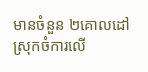មានចំនួន ២គោលដៅ ស្រុកចំការលើ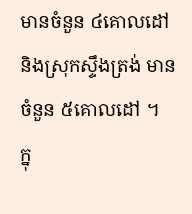មានចំនួន ៤គោលដៅ និងស្រុកស្ទឹងត្រង់ មានចំនួន ៥គោលដៅ ។
ក្នុ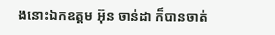ងនោះឯកឧត្ដម អ៊ុន ចាន់ដា ក៏បានចាត់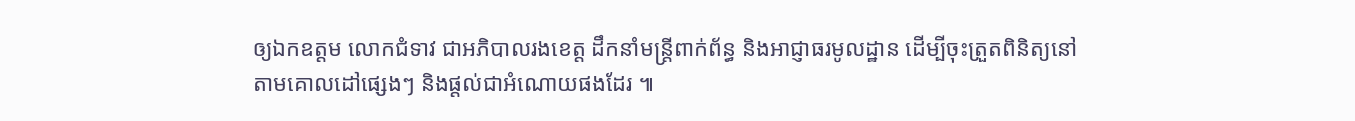ឲ្យឯកឧត្ដម លោកជំទាវ ជាអភិបាលរងខេត្ត ដឹកនាំមន្ត្រីពាក់ព័ន្ធ និងអាជ្ញាធរមូលដ្ឋាន ដើម្បីចុះត្រួតពិនិត្យនៅតាមគោលដៅផ្សេងៗ និងផ្ដល់ជាអំណោយផងដែរ ៕